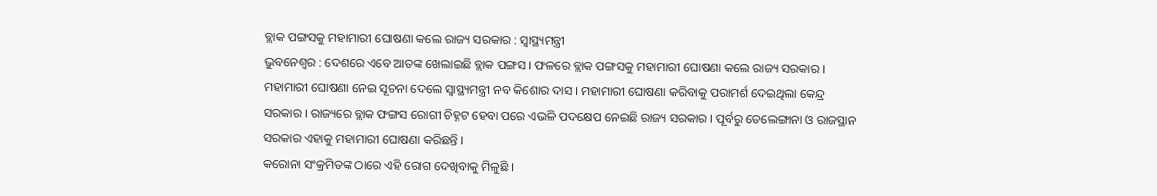ବ୍ଲାକ ପଙ୍ଗସକୁ ମହାମାରୀ ଘୋଷଣା କଲେ ରାଜ୍ୟ ସରକାର : ସ୍ୱାସ୍ଥ୍ୟମନ୍ତ୍ରୀ
ଭୁବନେଶ୍ୱର : ଦେଶରେ ଏବେ ଆତଙ୍କ ଖେଲାଇଛି ବ୍ଲାକ ପଙ୍ଗସ । ଫଳରେ ବ୍ଲାକ ପଙ୍ଗସକୁ ମହାମାରୀ ଘୋଷଣା କଲେ ରାଜ୍ୟ ସରକାର । ମହାମାରୀ ଘୋଷଣା ନେଇ ସୂଚନା ଦେଲେ ସ୍ୱାସ୍ଥ୍ୟମନ୍ତ୍ରୀ ନବ କିଶୋର ଦାସ । ମହାମାରୀ ଘୋଷଣା କରିବାକୁ ପରାମର୍ଶ ଦେଇଥିଲା କେନ୍ଦ୍ର ସରକାର । ରାଜ୍ୟରେ ବ୍ଲାକ ଫଙ୍ଗସ ରୋଗୀ ଚିହ୍ନଟ ହେବା ପରେ ଏଭଳି ପଦକ୍ଷେପ ନେଇଛି ରାଜ୍ୟ ସରକାର । ପୂର୍ବରୁ ତେଲେଙ୍ଗାନା ଓ ରାଜସ୍ଥାନ ସରକାର ଏହାକୁ ମହାମାରୀ ଘୋଷଣା କରିଛନ୍ତି ।
କରୋନା ସଂକ୍ରମିତଙ୍କ ଠାରେ ଏହି ରୋଗ ଦେଖିବାକୁ ମିଳୁଛି ।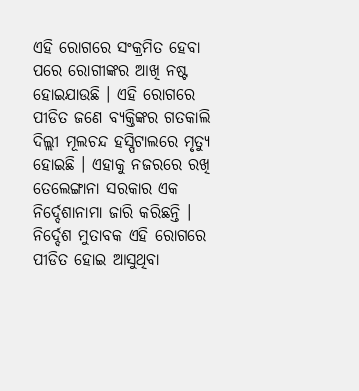ଏହି ରୋଗରେ ସଂକ୍ରମିତ ହେବା ପରେ ରୋଗୀଙ୍କର ଆଖି ନଷ୍ଟ ହୋଇଯାଉଛି । ଏହି ରୋଗରେ ପୀଡିତ ଜଣେ ବ୍ୟକ୍ତିଙ୍କର ଗତକାଲି ଦିଲ୍ଲୀ ମୂଲଚନ୍ଦ ହସ୍ପିଟାଲରେ ମୃତ୍ୟୁ ହୋଇଛି । ଏହାକୁ ନଜରରେ ରଖି ତେଲେଙ୍ଗାନା ସରକାର ଏକ ନିର୍ଦ୍ଦେଶାନାମା ଜାରି କରିଛନ୍ତି । ନିର୍ଦ୍ଦେଶ ମୁତାବକ ଏହି ରୋଗରେ ପୀଡିତ ହୋଇ ଆସୁଥିବା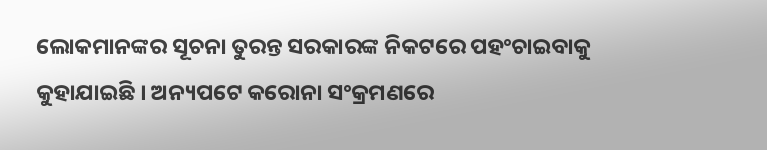ଲୋକମାନଙ୍କର ସୂଚନା ତୁରନ୍ତ ସରକାରଙ୍କ ନିକଟରେ ପହଂଚାଇବାକୁ କୁହାଯାଇଛି । ଅନ୍ୟପଟେ କରୋନା ସଂକ୍ରମଣରେ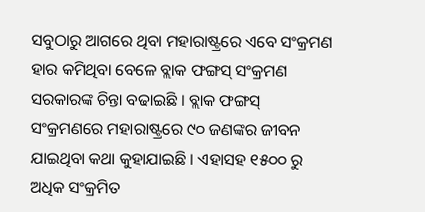ସବୁଠାରୁ ଆଗରେ ଥିବା ମହାରାଷ୍ଟ୍ରରେ ଏବେ ସଂକ୍ରମଣ ହାର କମିଥିବା ବେଳେ ବ୍ଲାକ ଫଙ୍ଗସ୍ ସଂକ୍ରମଣ ସରକାରଙ୍କ ଚିନ୍ତା ବଢାଇଛି । ବ୍ଲାକ ଫଙ୍ଗସ୍ ସଂକ୍ରମଣରେ ମହାରାଷ୍ଟ୍ରରେ ୯୦ ଜଣଙ୍କର ଜୀବନ ଯାଇଥିବା କଥା କୁହାଯାଇଛି । ଏହାସହ ୧୫୦୦ ରୁ ଅଧିକ ସଂକ୍ରମିତ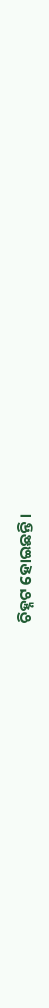ଚିହ୍ନଟ ହୋଇଛନ୍ତି ।